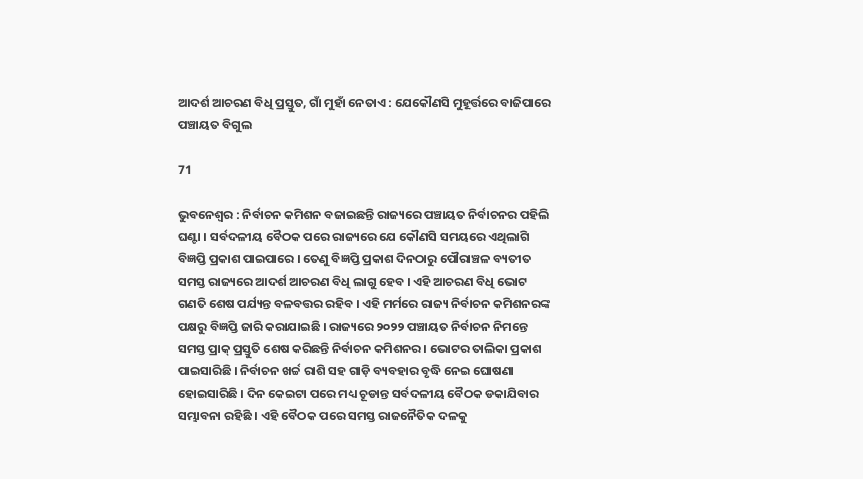ଆଦର୍ଶ ଆଚରଣ ବିଧି ପ୍ରସ୍ତୁତ, ଗାଁ ମୁହାଁ ନେତାଏ : ଯେକୌଣସି ମୁହୂର୍ତ୍ତରେ ବାଜିପାରେ ପଞ୍ଚାୟତ ବିଗୁଲ

71

ଭୁବନେଶ୍ୱର : ନିର୍ବାଚନ କମିଶନ ବଜାଇଛନ୍ତି ରାଜ୍ୟରେ ପଞ୍ଚାୟତ ନିର୍ବାଚନର ପହିଲି ଘଣ୍ଟା । ସର୍ବଦଳୀୟ ବୈଠକ ପରେ ରାଜ୍ୟରେ ଯେ କୌଣସି ସମୟରେ ଏଥିଲାଗି ବିଜ୍ଞପ୍ତି ପ୍ରକାଶ ପାଇପାରେ । ତେଣୁ ବିଜ୍ଞପ୍ତି ପ୍ରକାଶ ଦିନଠାରୁ ପୌରାଞ୍ଚଳ ବ୍ୟତୀତ ସମସ୍ତ ରାଜ୍ୟରେ ଆଦର୍ଶ ଆଚରଣ ବିଧି ଲାଗୁ ହେବ । ଏହି ଆଚରଣ ବିଧି ଭୋଟ ଗଣତି ଶେଷ ପର୍ଯ୍ୟନ୍ତ ବଳବତ୍ତର ରହିବ । ଏହି ମର୍ମରେ ରାଜ୍ୟ ନିର୍ବାଚନ କମିଶନରଙ୍କ ପକ୍ଷରୁ ବିଜ୍ଞପ୍ତି ଜାରି କରାଯାଇଛି । ରାଜ୍ୟରେ ୨୦୨୨ ପଞ୍ଚାୟତ ନିର୍ବାଚନ ନିମନ୍ତେ ସମସ୍ତ ପ୍ରାକ୍ ପ୍ରସ୍ତୁତି ଶେଷ କରିଛନ୍ତି ନିର୍ବାଚନ କମିଶନର । ଭୋଟର ତାଲିକା ପ୍ରକାଶ ପାଇସାରିଛି । ନିର୍ବାଚନ ଖର୍ଚ୍ଚ ରାଶି ସହ ଗାଡ଼ି ବ୍ୟବହାର ବୃଦ୍ଧି ନେଇ ଘୋଷଣା ହୋଇସାରିଛି । ଦିନ କେଇଟା ପରେ ମଧ୍ୟ ଚୂଡାନ୍ତ ସର୍ବଦଳୀୟ ବୈଠକ ଡକାଯିବାର ସମ୍ଭାବନା ରହିଛି । ଏହି ବୈଠକ ପରେ ସମସ୍ତ ରାଜନୈତିକ ଦଳକୁ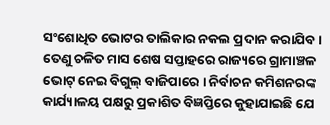ସଂଶୋଧିତ ଭୋଟର ତାଲିକାର ନକଲ ପ୍ରଦାନ କରାଯିବ । ତେଣୁ ଚଳିତ ମାସ ଶେଷ ସପ୍ତାହରେ ରାଜ୍ୟରେ ଗ୍ରାମାଞ୍ଚଳ ଭୋଟ୍ ନେଇ ବିଗୁଲ୍ ବାଜିପାରେ । ନିର୍ବାଚନ କମିଶନରଙ୍କ କାର୍ଯ୍ୟାଳୟ ପକ୍ଷରୁ ପ୍ରକାଶିତ ବିଜ୍ଞପ୍ତିରେ କୁହାଯାଇଛି ଯେ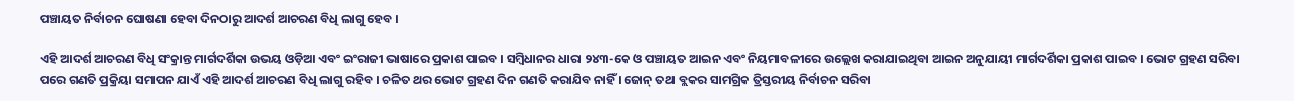ପଞ୍ଚାୟତ ନିର୍ବାଚନ ଘୋଷଣା ହେବା ଦିନଠାରୁ ଆଦର୍ଶ ଆଚରଣ ବିଧି ଲାଗୁ ହେବ ।

ଏହି ଆଦର୍ଶ ଆଚରଣ ବିଧି ସଂକ୍ରାନ୍ତ ମାର୍ଗଦର୍ଶିକା ଉଭୟ ଓଡ଼ିଆ ଏବଂ ଇଂରାଜୀ ଭାଷାରେ ପ୍ରକାଶ ପାଇବ । ସମ୍ବିଧାନର ଧାରା ୨୪୩-କେ ଓ ପଞ୍ଚାୟତ ଆଇନ ଏବଂ ନିୟମାବଳୀରେ ଉଲ୍ଲେଖ କରାଯାଇଥିବା ଆଇନ ଅନୁଯାୟୀ ମାର୍ଗଦର୍ଶିକା ପ୍ରକାଶ ପାଇବ । ଭୋଟ ଗ୍ରହଣ ସରିବା ପରେ ଗଣତି ପ୍ରକ୍ରିୟା ସମାପନ ଯାଏଁ ଏହି ଆଦର୍ଶ ଆଚରଣ ବିଧି ଲାଗୁ ରହିବ । ଚଳିତ ଥର ଭୋଟ ଗ୍ରହଣ ଦିନ ଗଣତି କରାଯିବ ନାହିଁ । ଜୋନ୍ ତଥା ବ୍ଲକର ସାମଗ୍ରିକ ତ୍ରିସ୍ତରୀୟ ନିର୍ବାଚନ ସରିବା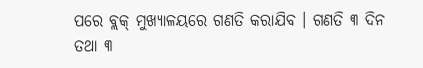ପରେ ବ୍ଲକ୍ ମୁଖ୍ୟାଳୟରେ ଗଣତି କରାଯିବ । ଗଣତି ୩ ଦିନ ତଥା ୩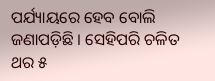ପର୍ଯ୍ୟାୟରେ ହେବ ବୋଲି ଜଣାପଡ଼ିଛି । ସେହିପରି ଚଳିତ ଥର ୫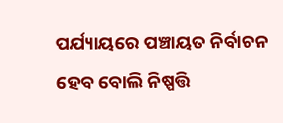ପର୍ଯ୍ୟାୟରେ ପଞ୍ଚାୟତ ନିର୍ବାଚନ ହେବ ବୋଲି ନିଷ୍ପତ୍ତି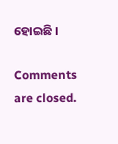ହୋଇଛି ।

Comments are closed.